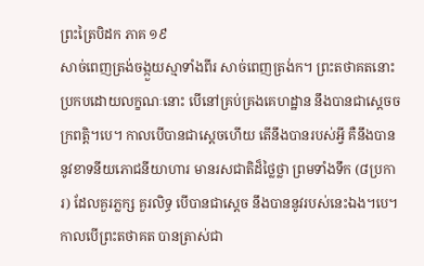ព្រះត្រៃបិដក ភាគ ១៩
សាច់ពេញត្រង់ចង្កួយស្មាទាំងពីរ សាច់ពេញត្រង់ក។ ព្រះតថាគតនោះ ប្រកបដោយលក្ខណៈនោះ បើនៅគ្រប់គ្រងគេហដ្ឋាន នឹងបានជាស្តេចចក្រពត្តិ។បេ។ កាលបើបានជាស្តេចហើយ តើនឹងបានរបស់អ្វី គឺនឹងបាននូវខាទនីយភោជនីយាហារ មានរសជាតិដ៏ថ្លៃថ្លា ព្រមទាំងទឹក (៨ប្រការ) ដែលគួរភ្លក្ស គួរលិទ្ធ បើបានជាស្តេច នឹងបាននូវរបស់នេះឯង។បេ។ កាលបើព្រះតថាគត បានត្រាស់ជា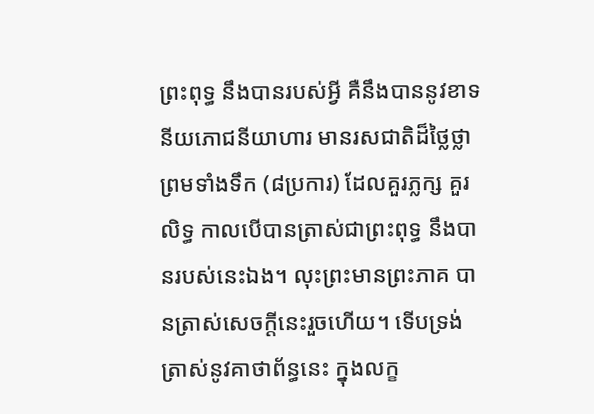ព្រះពុទ្ធ នឹងបានរបស់អ្វី គឺនឹងបាននូវខាទនីយភោជនីយាហារ មានរសជាតិដ៏ថ្លៃថ្លា ព្រមទាំងទឹក (៨ប្រការ) ដែលគួរភ្លក្ស គួរលិទ្ធ កាលបើបានត្រាស់ជាព្រះពុទ្ធ នឹងបានរបស់នេះឯង។ លុះព្រះមានព្រះភាគ បានត្រាស់សេចក្តីនេះរួចហើយ។ ទើបទ្រង់ត្រាស់នូវគាថាព័ន្ធនេះ ក្នុងលក្ខ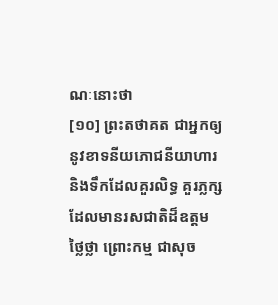ណៈនោះថា
[១០] ព្រះតថាគត ជាអ្នកឲ្យនូវខាទនីយភោជនីយាហារ និងទឹកដែលគួរលិទ្ធ គួរភ្លក្ស ដែលមានរសជាតិដ៏ឧត្តមថ្លៃថ្លា ព្រោះកម្ម ជាសុច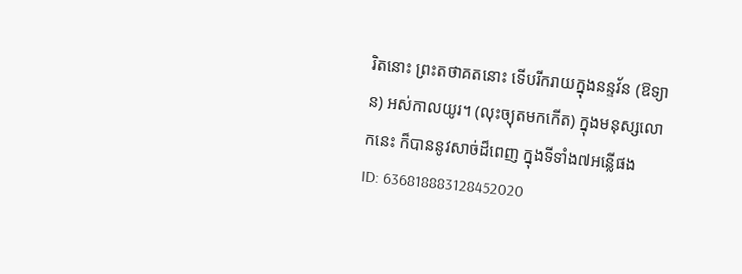រិតនោះ ព្រះតថាគតនោះ ទើបរីករាយក្នុងនន្ទវ័ន (ឱទ្យាន) អស់កាលយូរ។ (លុះច្យុតមកកើត) ក្នុងមនុស្សលោកនេះ ក៏បាននូវសាច់ដ៏ពេញ ក្នុងទីទាំង៧អន្លើផង
ID: 636818883128452020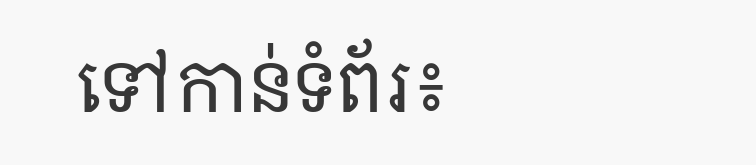ទៅកាន់ទំព័រ៖